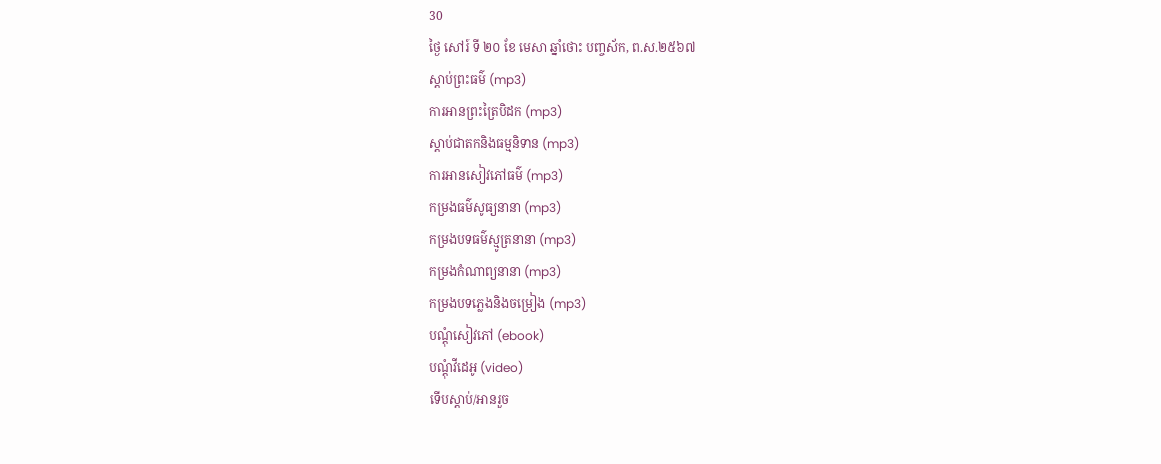30
ថ្ងៃ សៅរ៍ ទី ២០ ខែ មេសា ឆ្នាំថោះ បញ្ចស័ក, ព.ស.២៥៦៧
ស្តាប់ព្រះធម៌ (mp3)
ការអានព្រះត្រៃបិដក (mp3)
ស្តាប់ជាតកនិងធម្មនិទាន (mp3)
ការអានសៀវភៅធម៌ (mp3)
កម្រងធម៌សូធ្យនានា (mp3)
កម្រងបទធម៌ស្មូត្រនានា (mp3)
កម្រងកំណាព្យនានា (mp3)
កម្រងបទភ្លេងនិងចម្រៀង (mp3)
បណ្តុំសៀវភៅ (ebook)
បណ្តុំវីដេអូ (video)
ទើបស្តាប់/អានរួច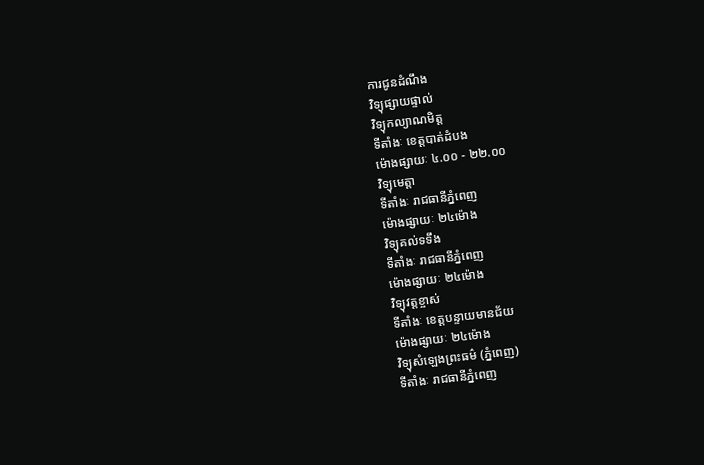ការជូនដំណឹង
វិទ្យុផ្សាយផ្ទាល់
វិទ្យុកល្យាណមិត្ត
ទីតាំងៈ ខេត្តបាត់ដំបង
ម៉ោងផ្សាយៈ ៤.០០ - ២២.០០
វិទ្យុមេត្តា
ទីតាំងៈ រាជធានីភ្នំពេញ
ម៉ោងផ្សាយៈ ២៤ម៉ោង
វិទ្យុគល់ទទឹង
ទីតាំងៈ រាជធានីភ្នំពេញ
ម៉ោងផ្សាយៈ ២៤ម៉ោង
វិទ្យុវត្តខ្ចាស់
ទីតាំងៈ ខេត្តបន្ទាយមានជ័យ
ម៉ោងផ្សាយៈ ២៤ម៉ោង
វិទ្យុសំឡេងព្រះធម៌ (ភ្នំពេញ)
ទីតាំងៈ រាជធានីភ្នំពេញ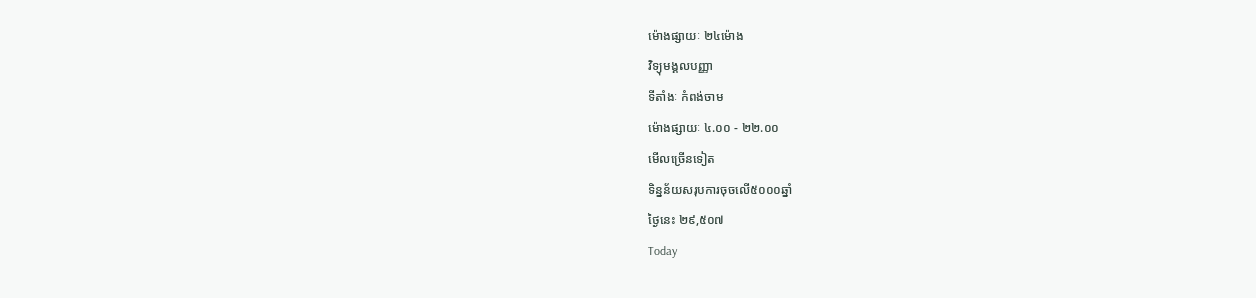ម៉ោងផ្សាយៈ ២៤ម៉ោង
វិទ្យុមង្គលបញ្ញា
ទីតាំងៈ កំពង់ចាម
ម៉ោងផ្សាយៈ ៤.០០ - ២២.០០
មើលច្រើនទៀត
ទិន្នន័យសរុបការចុចលើ៥០០០ឆ្នាំ
ថ្ងៃនេះ ២៩,៥០៧
Today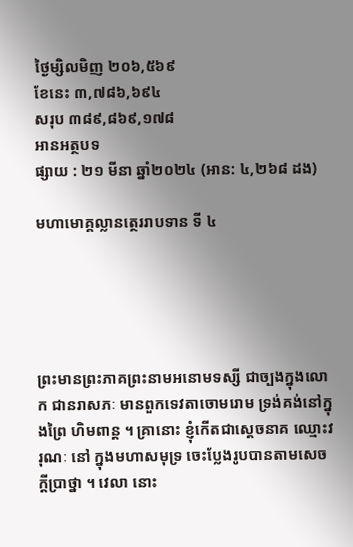ថ្ងៃម្សិលមិញ ២០៦,៥៦៩
ខែនេះ ៣,៧៨៦,៦៩៤
សរុប ៣៨៩,៨៦៩,១៧៨
អានអត្ថបទ
ផ្សាយ : ២១ មីនា ឆ្នាំ២០២៤ (អាន: ៤,២៦៨ ដង)

មហាមោគ្គល្លានត្ថេររាបទាន ទី ៤





ព្រះមានព្រះភាគព្រះនាមអនោមទស្សី ជាច្បងក្នុងលោក ជានរាសភៈ មានពួកទេវតាចោមរោម ទ្រង់គង់នៅក្នុងព្រៃ ហិមពាន្ត ។ គ្រានោះ ខ្ញុំកើតជាស្តេចនាគ ឈ្មោះវរុណៈ នៅ ក្នុងមហាសមុទ្រ ចេះប្លែងរូបបានតាមសេចក្តីប្រាថ្នា ។ វេលា នោះ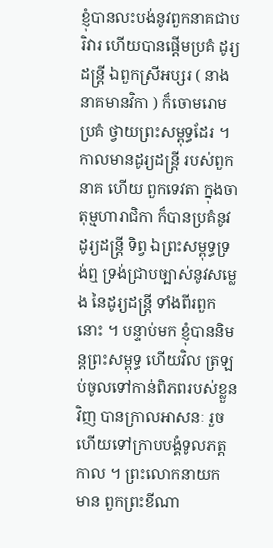ខ្ញុំបានលះបង់នូវពួកនាគជាបរិវារ ហើយបានផ្តើមប្រគំ ដូរ្យដន្រ្តី ឯពួកស្រីអប្សរ ( នាងនាគមានវិកា ) ក៏ចោមរោម  ប្រគំ ថ្វាយព្រះសម្ពុទ្ធដែរ ។ កាលមានដូរ្យដន្ត្រី របស់ពួកនាគ ហើយ ពួកទេវតា ក្នុងចាតុម្មហារាជិកា ក៏បានប្រគំនូវដូរ្យដន្រ្តី ទិព្វ ឯព្រះសម្ពុទ្ធទ្រង់ឮ ទ្រង់ជ្រាបច្បាស់នូវសម្លេង នៃដូរ្យដន្ត្រី ទាំងពីរពួកនោះ ។ បន្ទាប់មក ខ្ញុំបាននិមន្តព្រះសម្ពុទ្ធ ហើយវិល ត្រឡប់ចូលទៅកាន់ពិភពរបស់ខ្លួនវិញ បានក្រាលអាសនៈ រួច ហើយទៅក្រាបបង្គំទូលភត្តកាល ។ ព្រះលោកនាយក មាន ពួកព្រះខីណា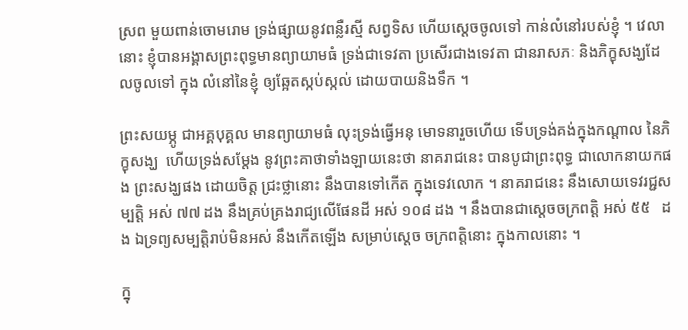ស្រព មួយពាន់ចោមរោម ទ្រង់ផ្សាយនូវពន្លឺរស្មី សព្វទិស ហើយស្តេចចូលទៅ កាន់លំនៅរបស់ខ្ញុំ ។ វេលា  នោះ ខ្ញុំបានអង្គាសព្រះពុទ្ធមានព្យាយាមធំ ទ្រង់ជាទេវតា ប្រសើរជាងទេវតា ជានរាសភៈ និងភិក្ខុសង្ឃដែលចូលទៅ ក្នុង លំនៅនៃខ្ញុំ ឲ្យឆ្អែតស្កប់ស្កល់ ដោយបាយនិងទឹក ។

ព្រះសយម្ភូ ជាអគ្គបុគ្គល មានព្យាយាមធំ លុះទ្រង់ធ្វើអនុ មោទនារួចហើយ ទើបទ្រង់គង់ក្នុងកណ្តាល នៃភិក្ខុសង្ឃ  ហើយទ្រង់សម្តែង នូវព្រះគាថាទាំងឡាយនេះថា នាគរាជនេះ បានបូជាព្រះពុទ្ធ ជាលោកនាយកផង ព្រះសង្ឃផង ដោយចិត្ត ជ្រះថ្លានោះ នឹងបានទៅកើត ក្នុងទេវលោក ។ នាគរាជនេះ នឹងសោយទេវរជ្ជសម្បត្តិ អស់ ៧៧ ដង នឹងគ្រប់គ្រងរាជ្យលើផែនដី អស់ ១០៨ ដង ។ នឹងបានជាស្តេចចក្រពត្តិ អស់ ៥៥   ដង ឯទ្រព្យសម្បត្តិរាប់មិនអស់ នឹងកើតឡើង សម្រាប់ស្តេច ចក្រពត្តិនោះ ក្នុងកាលនោះ ។

ក្នុ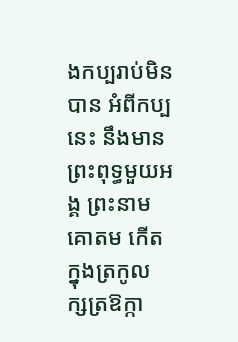ងកប្បរាប់មិនបាន អំពីកប្ប  នេះ នឹងមានព្រះពុទ្ធមួយអង្គ ព្រះនាមគោតម កើតក្នុងត្រកូល ក្សត្រឱក្កា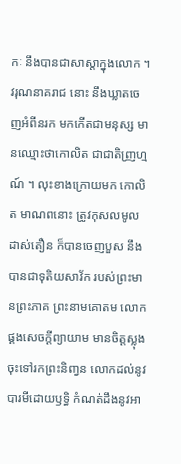កៈ នឹងបានជាសាស្តាក្នុងលោក ។ វរុណនាគរាជ នោះ នឹងឃ្លាតចេញអំពីនរក មកកើតជាមនុស្ស មានឈ្មោះថាកោលិត ជាជាតិញ្រហ្មណ៍ ។ លុះខាងក្រោយមក កោលិត មាណពនោះ ត្រូវកុសលមូលដាស់តឿន ក៏បានចេញបួស នឹង បានជាទុតិយសាវ័ក របស់ព្រះមានព្រះភាគ ព្រះនាមគោតម លោកផ្គងសេចក្តីព្យាយាម មានចិត្តស្លុងចុះទៅរកព្រះនិញ្វន លោកដល់នូវបារមីដោយឫទ្ធិ កំណត់ដឹងនូវអា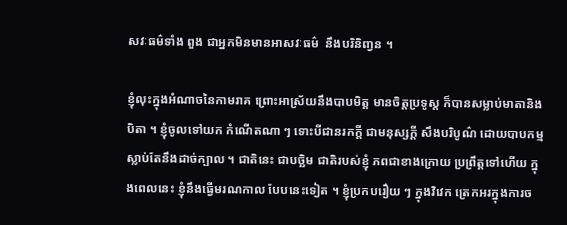សវៈធម៌ទាំង ពួង ជាអ្នកមិនមានអាសវៈធម៌  នឹងបរិនិញ្វន ។

ខ្ញុំលុះក្នុងអំណាចនៃកាមរាគ ព្រោះអាស្រ័យនឹងបាបមិត្ត មានចិត្តប្រទូស្ត ក៏បានសម្លាប់មាតានិងបិតា ។ ខ្ញុំចូលទៅយក កំណើតណា ៗ ទោះបីជានរកក្តី ជាមនុស្សក្តី សឹងបរិបូណ៌ ដោយបាបកម្ម ស្លាប់តែនឹងដាច់ក្បាល ។ ជាតិនេះ ជាបច្ឆិម ជាតិរបស់ខ្ញុំ ភពជាខាងក្រោយ ប្រព្រឹត្តទៅហើយ ក្នុងពេលនេះ ខ្ញុំនឹងធ្វើមរណកាល បែបនេះទៀត ។ ខ្ញុំប្រកបរឿយ ៗ ក្នុងវិវេក ត្រេកអរក្នុងការច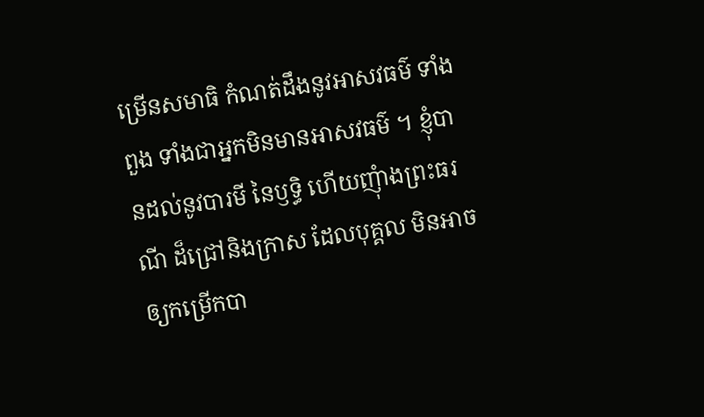ម្រើនសមាធិ កំណត់ដឹងនូវអាសវធម៌ ទាំងពួង ទាំងជាអ្នកមិនមានអាសវធម៌ ។ ខ្ញុំបានដល់នូវបារមី នៃឫទ្ធិ ហើយញុំាងព្រះធរណី ដ៏ជ្រៅនិងក្រាស ដែលបុគ្គល មិនអាចឲ្យកម្រើកបា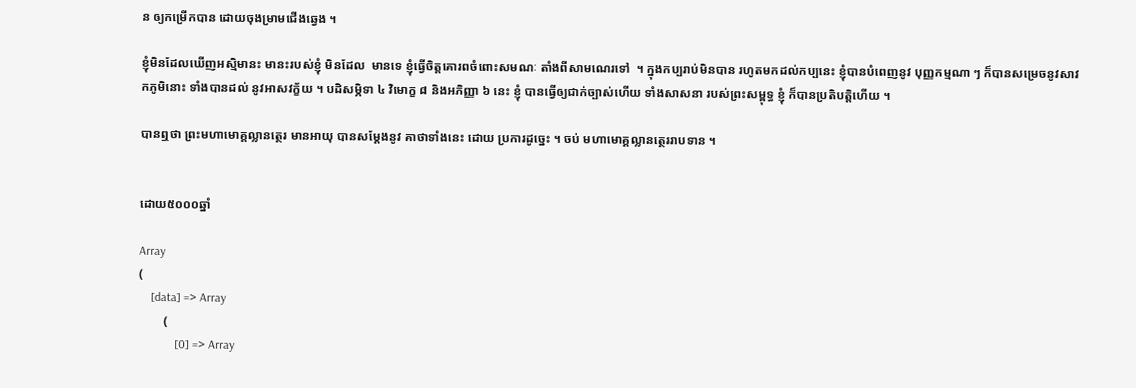ន ឲ្យកម្រើកបាន ដោយចុងម្រាមជើងឆ្វេង ។

ខ្ញុំមិនដែលឃើញអស្មិមានះ មានះរបស់ខ្ញុំ មិនដែល  មានទេ ខ្ញុំធ្វើចិត្តគោរពចំពោះសមណៈ តាំងពីសាមណេរទៅ  ។ ក្នុងកប្បរាប់មិនបាន រហូតមកដល់កប្បនេះ ខ្ញុំបានបំពេញនូវ បុញ្ញកម្មណា ៗ ក៏បានសម្រេចនូវសាវកភូមិនោះ ទាំងបានដល់ នូវអាសវក្ខ័យ ។ បដិសម្ភិទា ៤ វិមោក្ខ ៨ និងអភិញ្ញា ៦ នេះ ខ្ញុំ បានធ្វើឲ្យជាក់ច្បាស់ហើយ ទាំងសាសនា របស់ព្រះសម្ពុទ្ធ ខ្ញុំ ក៏បានប្រតិបត្តិហើយ ។

បានឮថា ព្រះមហាមោគ្គល្លានត្ថេរ មានអាយុ បានសម្តែងនូវ គាថាទាំងនេះ ដោយ ប្រការដូច្នេះ ។ ចប់ មហាមោគ្គល្លានត្ថេររាបទាន ។


ដោយ៥០០០ឆ្នាំ

Array
(
    [data] => Array
        (
            [0] => Array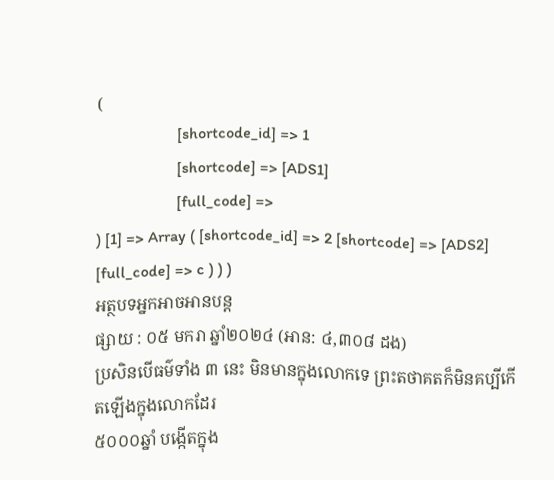(
                    [shortcode_id] => 1
                    [shortcode] => [ADS1]
                    [full_code] =>
) [1] => Array ( [shortcode_id] => 2 [shortcode] => [ADS2] [full_code] => c ) ) )
អត្ថបទអ្នកអាចអានបន្ត
ផ្សាយ : ០៥ មករា ឆ្នាំ២០២៤ (អាន: ៤,៣០៨ ដង)
ប្រសិនបើធម៌ទាំង ៣ នេះ មិនមានក្នុងលោកទេ ព្រះតថាគតក៏មិនគប្បីកើតឡើងក្នុងលោកដែរ
៥០០០ឆ្នាំ បង្កើតក្នុង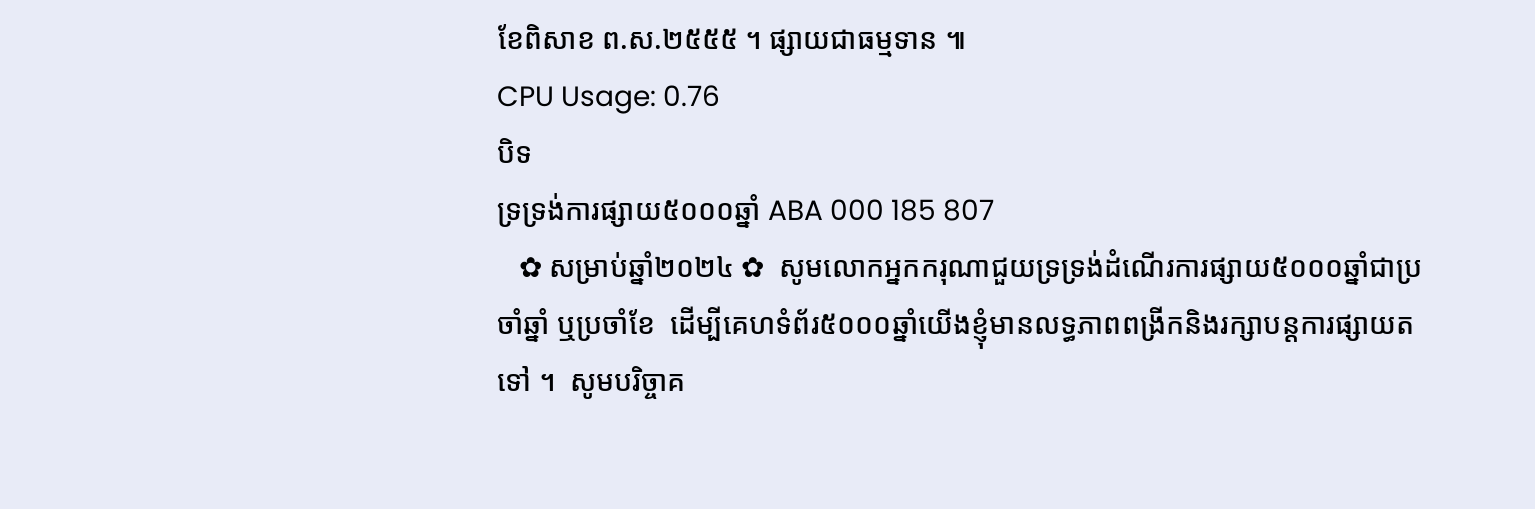ខែពិសាខ ព.ស.២៥៥៥ ។ ផ្សាយជាធម្មទាន ៕
CPU Usage: 0.76
បិទ
ទ្រទ្រង់ការផ្សាយ៥០០០ឆ្នាំ ABA 000 185 807
   ✿ សម្រាប់ឆ្នាំ២០២៤ ✿  សូមលោកអ្នកករុណាជួយទ្រទ្រង់ដំណើរការផ្សាយ៥០០០ឆ្នាំជាប្រចាំឆ្នាំ ឬប្រចាំខែ  ដើម្បីគេហទំព័រ៥០០០ឆ្នាំយើងខ្ញុំមានលទ្ធភាពពង្រីកនិងរក្សាបន្តការផ្សាយតទៅ ។  សូមបរិច្ចាគ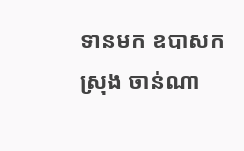ទានមក ឧបាសក ស្រុង ចាន់ណា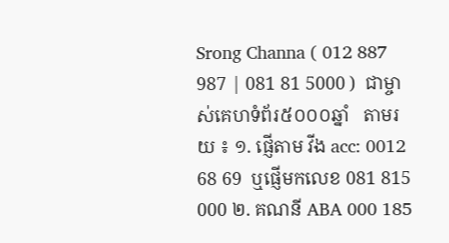Srong Channa ( 012 887 987 | 081 81 5000 )  ជាម្ចាស់គេហទំព័រ៥០០០ឆ្នាំ   តាមរយ ៖ ១. ផ្ញើតាម វីង acc: 0012 68 69  ឬផ្ញើមកលេខ 081 815 000 ២. គណនី ABA 000 185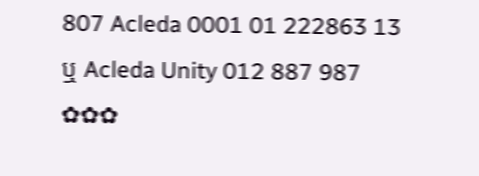807 Acleda 0001 01 222863 13 ឬ Acleda Unity 012 887 987  ✿✿✿